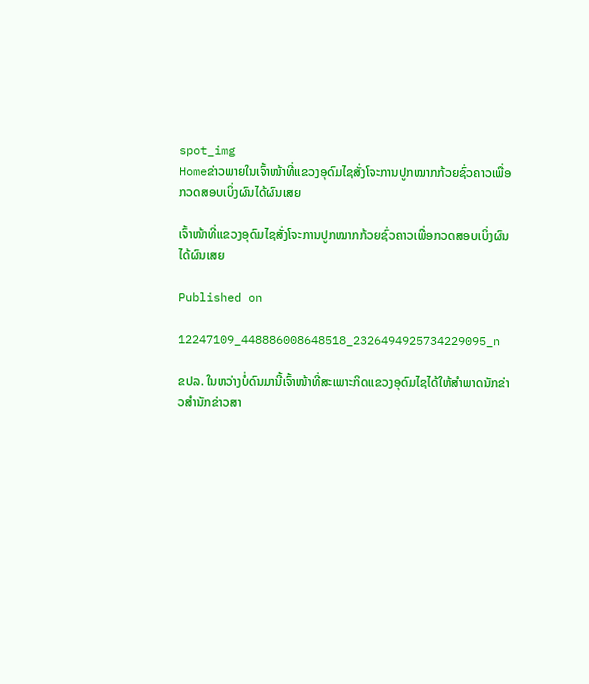spot_img
Homeຂ່າວພາຍໃນເຈົ້າໜ້າທີ່ແຂວງອຸດົມໄຊສັ່ງໂຈະການປູກໝາກກ້ວຍຊົ່ວຄາວເພື່ອກວດສອບເບິ່ງຜົນໄດ້ຜົນເສຍ

ເຈົ້າໜ້າທີ່ແຂວງອຸດົມໄຊສັ່ງໂຈະການປູກໝາກກ້ວຍຊົ່ວຄາວເພື່ອກວດສອບເບິ່ງຜົນໄດ້ຜົນເສຍ

Published on

12247109_448886008648518_2326494925734229095_n

ຂປລ. ໃນຫວ່າງບໍ່ດົນມານີ້ເຈົ້າໜ້າທີ່ສະເພາະກິດແຂວງອຸດົມໄຊໄດ້ໃຫ້ສໍາພາດນັກຂ່າວສໍານັກຂ່າວສາ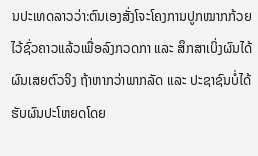ນປະເທດລາວວ່າ:ຕົນເອງສັ່ງໂຈະໂຄງການປູກໝາກກ້ວຍໄວ້ຊົ່ວຄາວແລ້ວເພື່ອລົງກວດກາ ແລະ ສຶກສາເບິ່ງຜົນໄດ້ຜົນເສຍຕົວຈິງ ຖ້າຫາກວ່າພາກລັດ ແລະ ປະຊາຊົນບໍ່ໄດ້ຮັບຜົນປະໂຫຍດໂດຍ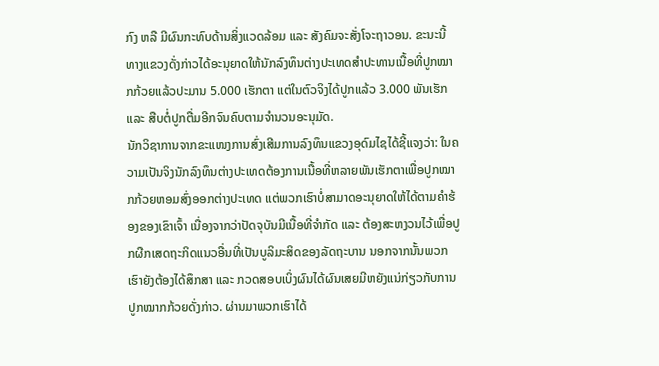ກົງ ຫລື ມີຜົນກະທົບດ້ານສິ່ງແວດລ້ອມ ແລະ ສັງຄົມຈະສັ່ງໂຈະຖາວອນ. ຂະນະນີ້ ທາງແຂວງດັ່ງກ່າວໄດ້ອະນຸຍາດໃຫ້ນັກລົງທຶນຕ່າງປະເທດສໍາປະທານເນື້ອທີ່ປູກໝາກກ້ວຍແລ້ວປະມານ 5.000 ເຮັກຕາ ແຕ່ໃນຕົວຈິງໄດ້ປູກແລ້ວ 3.000 ພັນເຮັກ ແລະ ສືບຕໍ່ປູກຕື່ມອີກຈົນຄົບຕາມຈໍານວນອະນຸມັດ.
ນັກວິຊາການຈາກຂະແໜງການສົ່ງເສີມການລົງທຶນແຂວງອຸດົມໄຊໄດ້ຊີ້ແຈງວ່າ: ໃນຄວາມເປັນຈິງນັກລົງທຶນຕ່າງປະເທດຕ້ອງການເນື້ອທີ່ຫລາຍພັນເຮັກຕາເພື່ອປູກໝາກກ້ວຍຫອມສົ່ງອອກຕ່າງປະເທດ ແຕ່ພວກເຮົາບໍ່ສາມາດອະນຸຍາດໃຫ້ໄດ້ຕາມຄໍາຮ້ອງຂອງເຂົາເຈົ້າ ເນື່ອງຈາກວ່າປັດຈຸບັນມີເນື້ອທີ່ຈໍາກັດ ແລະ ຕ້ອງສະຫງວນໄວ້ເພື່ອປູກຜືກເສດຖະກິດແນວອື່ນທີ່ເປັນບູລິມະສິດຂອງລັດຖະບານ ນອກຈາກນັ້ນພວກເຮົາຍັງຕ້ອງໄດ້ສຶກສາ ແລະ ກວດສອບເບິ່ງຜົນໄດ້ຜົນເສຍມີຫຍັງແນ່ກ່ຽວກັບການປູກໝາກກ້ວຍດັ່ງກ່າວ. ຜ່ານມາພວກເຮົາໄດ້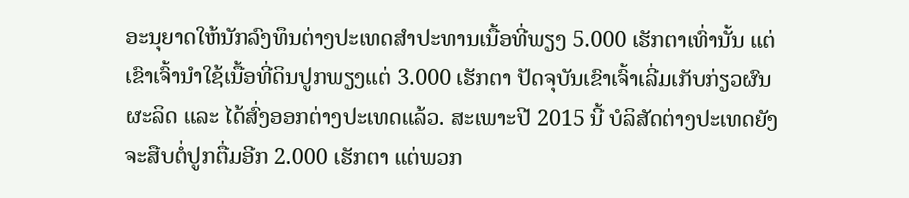ອະນຸຍາດໃຫ້ນັກລົງທຶນຕ່າງປະເທດສໍາປະທານເນື້ອທີ່ພຽງ 5.000 ເຮັກຕາເທົ່ານັ້ນ ແຕ່ເຂົາເຈົ້ານໍາໃຊ້ເນື້ອທີ່ດິນປູກພຽງແຕ່ 3.000 ເຮັກຕາ ປັດຈຸບັນເຂົາເຈົ້າເລີ່ມເກັບກ່ຽວຜົນຜະລິດ ແລະ ໄດ້ສົ່ງອອກຕ່າງປະເທດແລ້ວ. ສະເພາະປີ 2015 ນີ້ ບໍລິສັດຕ່າງປະເທດຍັງຈະສືບຕໍ່ປູກຕື່ມອີກ 2.000 ເຮັກຕາ ແຕ່ພວກ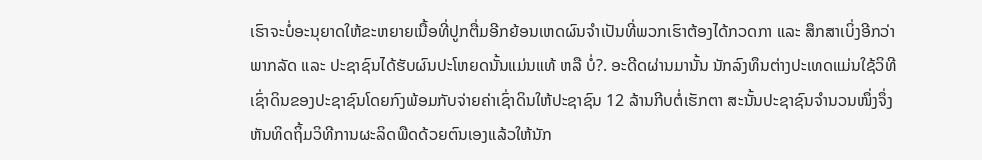ເຮົາຈະບໍ່ອະນຸຍາດໃຫ້ຂະຫຍາຍເນື້ອທີ່ປູກຕື່ມອີກຍ້ອນເຫດຜົນຈໍາເປັນທີ່ພວກເຮົາຕ້ອງໄດ້ກວດກາ ແລະ ສຶກສາເບິ່ງອີກວ່າພາກລັດ ແລະ ປະຊາຊົນໄດ້ຮັບຜົນປະໂຫຍດນັ້ນແມ່ນແທ້ ຫລື ບໍ່?. ອະດີດຜ່ານມານັ້ນ ນັກລົງທຶນຕ່າງປະເທດແມ່ນໃຊ້ວິທີເຊົ່າດິນຂອງປະຊາຊົນໂດຍກົງພ້ອມກັບຈ່າຍຄ່າເຊົ່າດິນໃຫ້ປະຊາຊົນ 12 ລ້ານກີບຕໍ່ເຮັກຕາ ສະນັ້ນປະຊາຊົນຈໍານວນໜຶ່ງຈຶ່ງຫັນທິດຖິ້ມວິທີການຜະລິດພືດດ້ວຍຕົນເອງແລ້ວໃຫ້ນັກ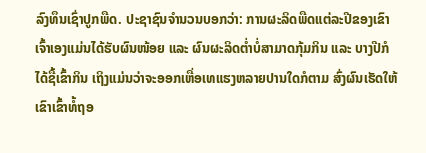ລົງທຶນເຊົ່າປູກພືດ. ປະຊາຊົນຈໍານວນບອກວ່າ: ການຜະລິດພືດແຕ່ລະປີຂອງເຂົາເຈົ້າເອງແມ່ນໄດ້ຮັບຜົນໜ້ອຍ ແລະ ຜົນຜະລິດຕໍ່າບໍ່ສາມາດກຸ້ມກິນ ແລະ ບາງປີກໍໄດ້ຊື້ເຂົ້າກິນ ເຖິງແມ່ນວ່າຈະອອກເຫື່ອເທແຮງຫລາຍປານໃດກໍຕາມ ສົ່ງຜົນເຮັດໃຫ້ເຂົາເຂົ້າທໍ້ຖອ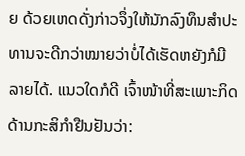ຍ ດ້ວຍເຫດດັ່ງກ່າວຈຶ່ງໃຫ້ນັກລົງທຶນສໍາປະທານຈະດີກວ່າໝາຍວ່າບໍ່ໄດ້ເຮັດຫຍັງກໍມີລາຍໄດ້. ແນວໃດກໍດີ ເຈົ້າໜ້າທີ່ສະເພາະກິດດ້ານກະສິກໍາຢືນຢັນວ່າ: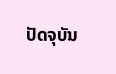ປັດຈຸບັນ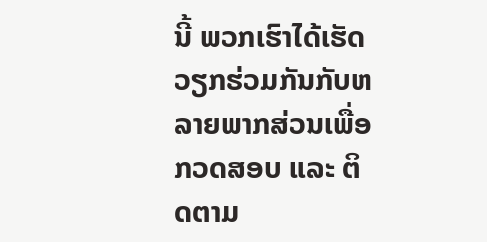ນີ້ ພວກເຮົາໄດ້ເຮັດວຽກຮ່ວມກັນກັບຫລາຍພາກສ່ວນເພື່ອກວດສອບ ແລະ ຕິດຕາມ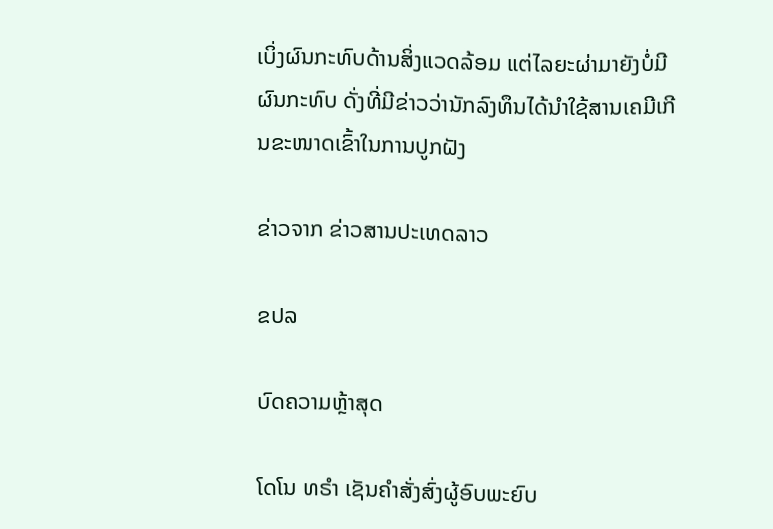ເບິ່ງຜົນກະທົບດ້ານສິ່ງແວດລ້ອມ ແຕ່ໄລຍະຜ່າມາຍັງບໍ່ມີຜົນກະທົບ ດັ່ງທີ່ມີຂ່າວວ່ານັກລົງທຶນໄດ້ນໍາໃຊ້ສານເຄມີເກີນຂະໜາດເຂົ້າໃນການປູກຝັງ

ຂ່າວຈາກ ຂ່າວສານປະເທດລາວ

ຂປລ

ບົດຄວາມຫຼ້າສຸດ

ໂດໂນ ທຣໍາ ເຊັນຄໍາສັ່ງສົ່ງຜູ້ອົບພະຍົບ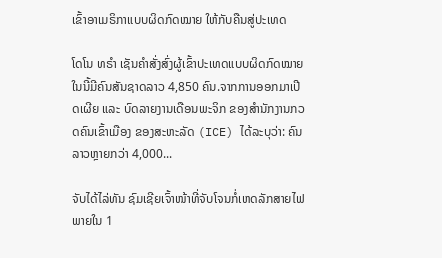ເຂົ້າອາເມຣິກາແບບຜິດກົດໝາຍ ໃຫ້ກັບຄືນສູ່ປະເທດ

ໂດໂນ ທຣໍາ ເຊັນຄໍາສັ່ງສົ່ງຜູ້ເຂົ້າປະເທດແບບຜິດກົດໝາຍ ໃນນີ້ມີຄົນສັນຊາດລາວ 4,850 ຄົນ.ຈາກການອອກມາເປີດເຜີຍ ແລະ ບົດລາຍງານເດືອນພະຈິກ ຂອງສຳນັກງານກວດຄົນເຂົ້າເມືອງ ຂອງສະຫະລັດ (ICE) ໄດ້ລະບຸວ່າ: ຄົນລາວຫຼາຍກວ່າ 4,000...

ຈັບໄດ້ໄລ່ທັນ ຊົມເຊີຍເຈົ້າໜ້າທີ່ຈັບໂຈນກໍ່ເຫດລັກສາຍໄຟ ພາຍໃນ 1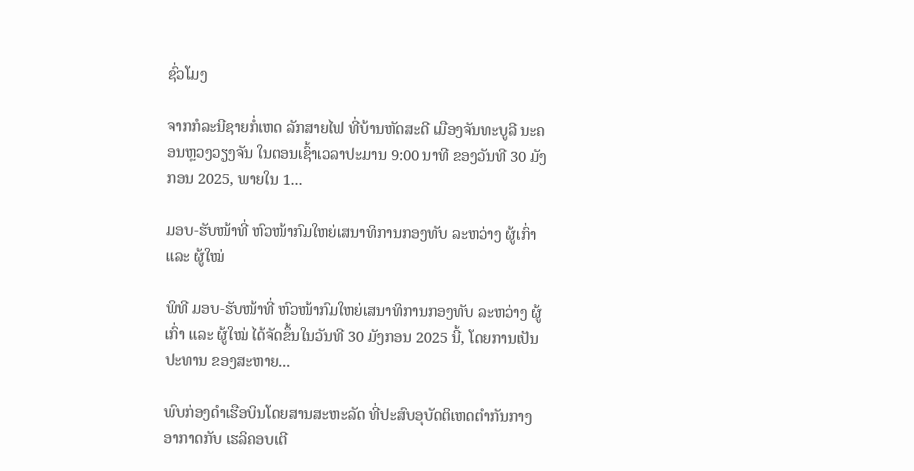ຊົ່ວໂມງ

ຈາກກໍລະນີຊາຍກໍ່ເຫດ ລັກສາຍໄຟ ທີ່ບ້ານຫັດສະດີ ເມືອງຈັນທະບູລີ ນະຄອນຫຼວງວຽງຈັນ ໃນຕອນເຊົ້າເວລາປະມານ 9:00 ນາທີ ຂອງວັນທີ 30 ມັງກອນ 2025, ພາຍໃນ 1...

ມອບ-ຮັບໜ້າທີ່ ຫົວໜ້າກົມໃຫຍ່ເສນາທິການກອງທັບ ລະຫວ່າງ ຜູ້ເກົ່າ ແລະ ຜູ້ໃໝ່

ພິທີ ມອບ-ຮັບໜ້າທີ່ ຫົວໜ້າກົມໃຫຍ່ເສນາທິການກອງທັບ ລະຫວ່າງ ຜູ້ເກົ່າ ແລະ ຜູ້ໃໝ່ ໄດ້ຈັດຂຶ້ນໃນວັນທີ 30 ມັງກອນ 2025 ນີ້, ໂດຍການເປັນປະທານ ຂອງສະຫາຍ...

ພົບກ່ອງດຳເຮືອບິນໂດຍສານສະຫະລັດ ທີ່ປະສົບອຸບັດຕິເຫດຕຳກັນກາງອາກາດກັບ ເຮລິຄອບເຕີ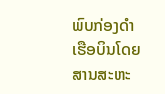ພົບກ່ອງດຳເຮືອບິນໂດຍສານສະຫະ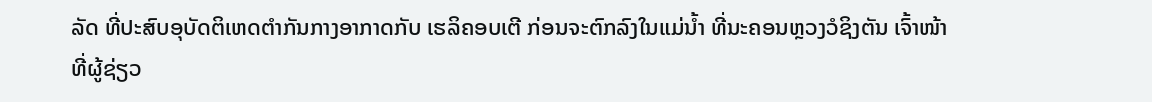ລັດ ທີ່ປະສົບອຸບັດຕິເຫດຕຳກັນກາງອາກາດກັບ ເຮລິຄອບເຕີ ກ່ອນຈະຕົກລົງໃນແມ່ນ້ຳ ທີ່ນະຄອນຫຼວງວໍຊິງຕັນ ເຈົ້າໜ້າທີ່ຜູ້ຊ່ຽວ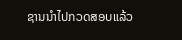ຊານນຳໄປກວດສອບແລ້ວ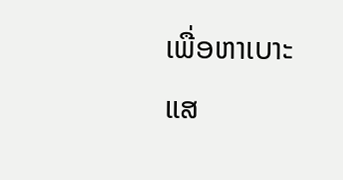ເພື່ອຫາເບາະແສ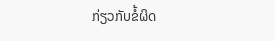ກ່ຽວກັບຂໍ້ຜິດ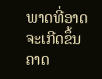ພາດທີ່ອາດຈະເກີດຂຶ້ນ ຄາດ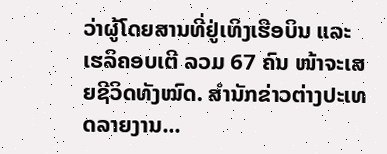ວ່າຜູ້ໂດຍສານທີ່ຢູ່ເທິງເຮືອບິນ ແລະ ເຮລິຄອບເຕີ ລວມ 67 ຄົນ ໜ້າຈະເສຍຊີວິດທັງໝົດ. ສຳນັກຂ່າວຕ່າງປະເທດລາຍງານ...